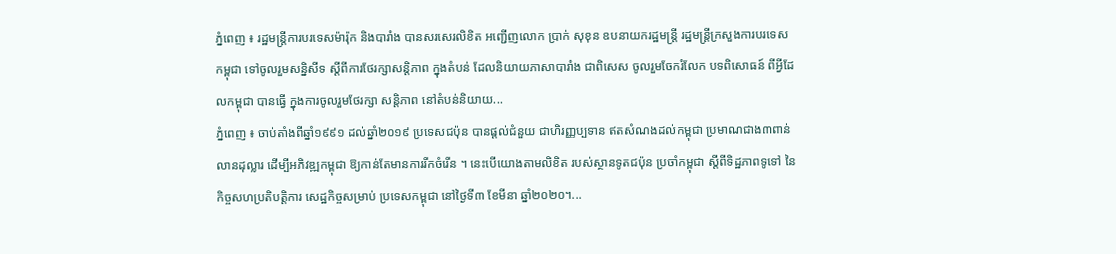ភ្នំពេញ ៖ រដ្ឋមន្ត្រីការបរទេសម៉ារ៉ុក និងបារាំង បានសរសេរលិខិត អញ្ជើញលោក ប្រាក់ សុខុន ឧបនាយករដ្ឋមន្ត្រី រដ្ឋមន្ត្រីក្រសួងការបរទេសកម្ពុជា ទៅចូលរួមសន្និសីទ ស្តីពីការថែរក្សាសន្តិភាព ក្នុងតំបន់ ដែលនិយាយភាសាបារាំង ជាពិសេស ចូលរួមចែករំលែក បទពិសោធន៍ ពីអ្វីដែលកម្ពុជា បានធ្វើ ក្នុងការចូលរួមថែរក្សា សន្តិភាព នៅតំបន់និយាយ...
ភ្នំពេញ ៖ ចាប់តាំងពីឆ្នាំ១៩៩១ ដល់ឆ្នាំ២០១៩ ប្រទេសជប៉ុន បានផ្ដល់ជំនួយ ជាហិរញ្ញប្បទាន ឥតសំណងដល់កម្ពុជា ប្រមាណជាង៣ពាន់លានដុល្លារ ដើម្បីអភិវឌ្ឍកម្ពុជា ឱ្យកាន់តែមានការរីកចំរើន ។ នេះបើយោងតាមលិខិត របស់ស្ថានទូតជប៉ុន ប្រចាំកម្ពុជា ស្ដីពីទិដ្ឋភាពទូទៅ នៃកិច្ចសហប្រតិបត្តិការ សេដ្ឋកិច្ចសម្រាប់ ប្រទេសកម្ពុជា នៅថ្ងៃទី៣ ខែមីនា ឆ្នាំ២០២០។...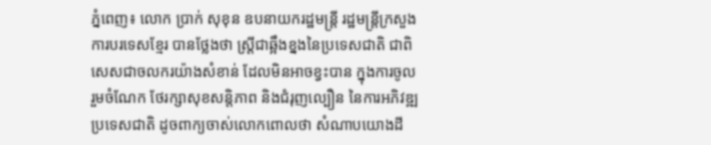ភ្នំពេញ៖ លោក ប្រាក់ សុខុន ឧបនាយករដ្ឋមន្ត្រី រដ្ឋមន្ត្រីក្រសួងការបរទេសខ្មែរ បានថ្លែងថា ស្ដ្រីជាឆ្អឹងខ្នងនៃប្រទេសជាតិ ជាពិសេសជាចលករយ៉ាងសំខាន់ ដែលមិនអាចខ្វះបាន ក្នុងការចូលរួមចំណែក ថែរក្សាសុខសន្តិភាព និងជំរុញល្បឿន នៃការអភិវឌ្ឍប្រទេសជាតិ ដូចពាក្យចាស់លោកពោលថា សំណាបយោងដី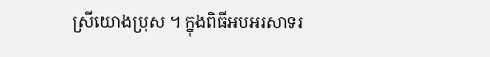ស្រីយោងប្រុស ។ ក្នុងពិធីអបអរសាទរ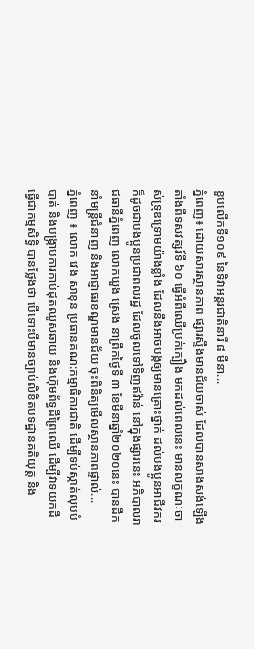ខួបលើកទី១០៩ នៃទិវាអន្ដរជាតិនារី ៨ មីនា...
ភ្នំពេញ៖ ដោយសារស្ថានភាព ផ្សារស្ទឹងមានជ័យចាស់ ដែលបានសាងសង់ឡើងតាំងពីទសវត្សរ៍ទី ៦០ ធ្វើអំពីឈើប្រក់ក្បឿង មកដល់ពេលនេះ មានលក្ខណៈចាស់ទ្រុឌទ្រោមយ៉ាងខ្លាំង ដែលនឹងអាចបង្កឲ្យមានគ្រោះថ្នាក់ ដល់បងប្អូនអាជីវករ ក៏ដូចជាបងប្អូនប្រជាពលរដ្ឋ ដែលចូលទៅទិញឥវ៉ាន់ នៅក្នុងផ្សារនេះ អភិបាលរាជធានីភ្នំពេញ លោកឃួង ស្រេង នាព្រឹកថ្ងៃទី ៣ ខែមីនាឆ្នាំ២០២០នេះ បានដឹកនាំមន្ត្រីជំនាញ និងអាជ្ញាធរខណ្ឌមានជ័យ ចុះពិនិត្យមើលស្ថានភាពផ្ទាល់...
ភ្នំពេញ ៖ លោក វេង សាខុន ប្រធានគណ:កម្មាធិការជាតិ ដើម្បីទប់ស្កាត់លុបបំបាត់ និងបង្ក្រាបការកាប់ដុតឈូសឆាយ និងហ៊ុមព័ទ្ធដីព្រៃឈើ ដើម្បីវាទយកដី ធ្វើជាកម្មសិទ្ធិ បានថ្លែងថា បើទោះបីមានច្បាប់លិខិតបទដ្ឋានគតិយុត្ត និង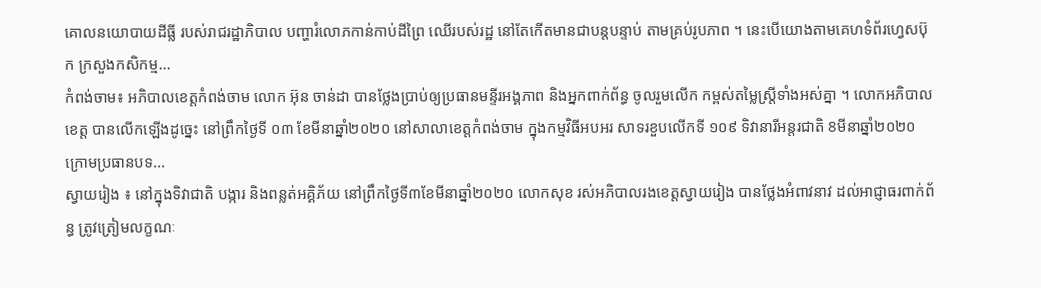គោលនយោបាយដីធ្លី របស់រាជរដ្ឋាភិបាល បញ្ហារំលោភកាន់កាប់ដីព្រៃ ឈើរបស់រដ្ឋ នៅតែកើតមានជាបន្តបន្ទាប់ តាមគ្រប់រូបភាព ។ នេះបើយោងតាមគេហទំព័រហ្វេសប៊ុក ក្រសួងកសិកម្ម...
កំពង់ចាម៖ អភិបាលខេត្តកំពង់ចាម លោក អ៊ុន ចាន់ដា បានថ្លែងប្រាប់ឲ្យប្រធានមន្ទីរអង្គភាព និងអ្នកពាក់ព័ន្ធ ចូលរួមលើក កម្ពស់តម្លៃស្ត្រីទាំងអស់គ្នា ។ លោកអភិបាលខេត្ត បានលើកឡើងដូច្នេះ នៅព្រឹកថ្ងៃទី ០៣ ខែមីនាឆ្នាំ២០២០ នៅសាលាខេត្តកំពង់ចាម ក្នុងកម្មវិធីអបអរ សាទរខួបលើកទី ១០៩ ទិវានារីអន្តរជាតិ 8មីនាឆ្នាំ២០២០ ក្រោមប្រធានបទ...
ស្វាយរៀង ៖ នៅក្នុងទិវាជាតិ បង្ការ និងពន្លត់អគ្គិភ័យ នៅព្រឹកថ្ងៃទី៣ខែមីនាឆ្នាំ២០២០ លោកសុខ រស់អភិបាលរងខេត្តស្វាយរៀង បានថ្លែងអំពាវនាវ ដល់អាជ្ញាធរពាក់ព័ន្ធ ត្រូវត្រៀមលក្ខណៈ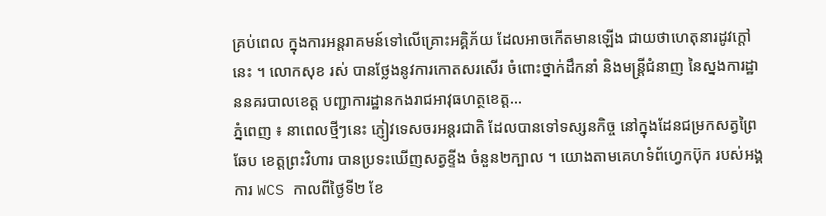គ្រប់ពេល ក្នុងការអន្តរាគមន៍ទៅលើគ្រោះអគ្គិភ័យ ដែលអាចកើតមានឡើង ជាយថាហេតុនារដូវក្តៅនេះ ។ លោកសុខ រស់ បានថ្លែងនូវការកោតសរសើរ ចំពោះថ្នាក់ដឹកនាំ និងមន្ត្រីជំនាញ នៃស្នងការដ្ឋាននគរបាលខេត្ត បញ្ជាការដ្ឋានកងរាជអាវុធហត្ថខេត្ត...
ភ្នំពេញ ៖ នាពេលថ្មីៗនេះ ភ្ញៀវទេសចរអន្ដរជាតិ ដែលបានទៅទស្សនកិច្ច នៅក្នុងដែនជម្រកសត្វព្រៃឆែប ខេត្តព្រះវិហារ បានប្រទះឃើញសត្វខ្ទីង ចំនួន២ក្បាល ។ យោងតាមគេហទំព័ហ្វេកប៊ុក របស់អង្គការ WCS កាលពីថ្ងៃទី២ ខែ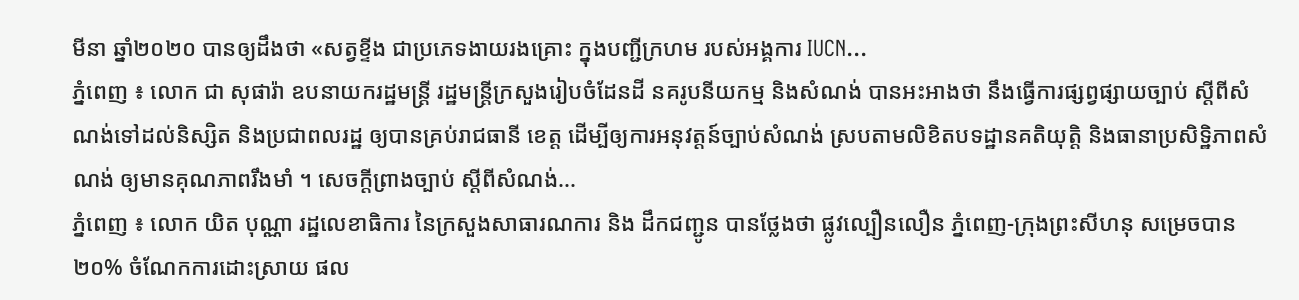មីនា ឆ្នាំ២០២០ បានឲ្យដឹងថា «សត្វខ្ទីង ជាប្រភេទងាយរងគ្រោះ ក្នុងបញ្ជីក្រហម របស់អង្គការ IUCN...
ភ្នំពេញ ៖ លោក ជា សុផារ៉ា ឧបនាយករដ្ឋមន្រ្តី រដ្ឋមន្រ្តីក្រសួងរៀបចំដែនដី នគរូបនីយកម្ម និងសំណង់ បានអះអាងថា នឹងធ្វើការផ្សព្វផ្សាយច្បាប់ ស្តីពីសំណង់ទៅដល់និស្សិត និងប្រជាពលរដ្ឋ ឲ្យបានគ្រប់រាជធានី ខេត្ត ដើម្បីឲ្យការអនុវត្តន៍ច្បាប់សំណង់ ស្របតាមលិខិតបទដ្ឋានគតិយុត្តិ និងធានាប្រសិទ្ឋិភាពសំណង់ ឲ្យមានគុណភាពរឹងមាំ ។ សេចក្តីព្រាងច្បាប់ ស្តីពីសំណង់...
ភ្នំពេញ ៖ លោក យិត បុណ្ណា រដ្ឋលេខាធិការ នៃក្រសួងសាធារណការ និង ដឹកជញ្ជូន បានថ្លែងថា ផ្លូវល្បឿនលឿន ភ្នំពេញ-ក្រុងព្រះសីហនុ សម្រេចបាន២០% ចំណែកការដោះស្រាយ ផល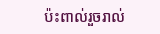ប៉ះពាល់រួចរាល់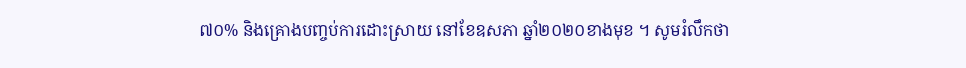៧០% និងគ្រោងបញ្ចប់ការដោះស្រាយ នៅខែឧសភា ឆ្នាំ២០២០ខាងមុខ ។ សូមរំលឹកថា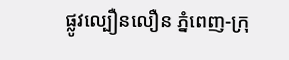ផ្លូវល្បឿនលឿន ភ្នំពេញ-ក្រុ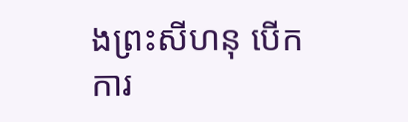ងព្រះសីហនុ បើកការ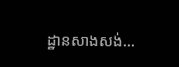ដ្ឋានសាងសង់...